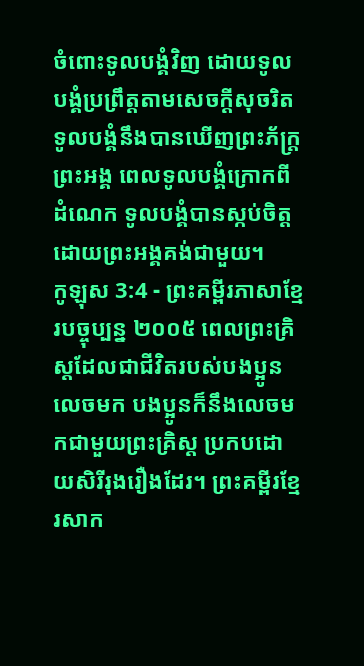ចំពោះទូលបង្គំវិញ ដោយទូលបង្គំប្រព្រឹត្តតាមសេចក្ដីសុចរិត ទូលបង្គំនឹងបានឃើញព្រះភ័ក្ត្រព្រះអង្គ ពេលទូលបង្គំក្រោកពីដំណេក ទូលបង្គំបានស្កប់ចិត្ត ដោយព្រះអង្គគង់ជាមួយ។
កូឡុស 3:4 - ព្រះគម្ពីរភាសាខ្មែរបច្ចុប្បន្ន ២០០៥ ពេលព្រះគ្រិស្តដែលជាជីវិតរបស់បងប្អូនលេចមក បងប្អូនក៏នឹងលេចមកជាមួយព្រះគ្រិស្ត ប្រកបដោយសិរីរុងរឿងដែរ។ ព្រះគម្ពីរខ្មែរសាក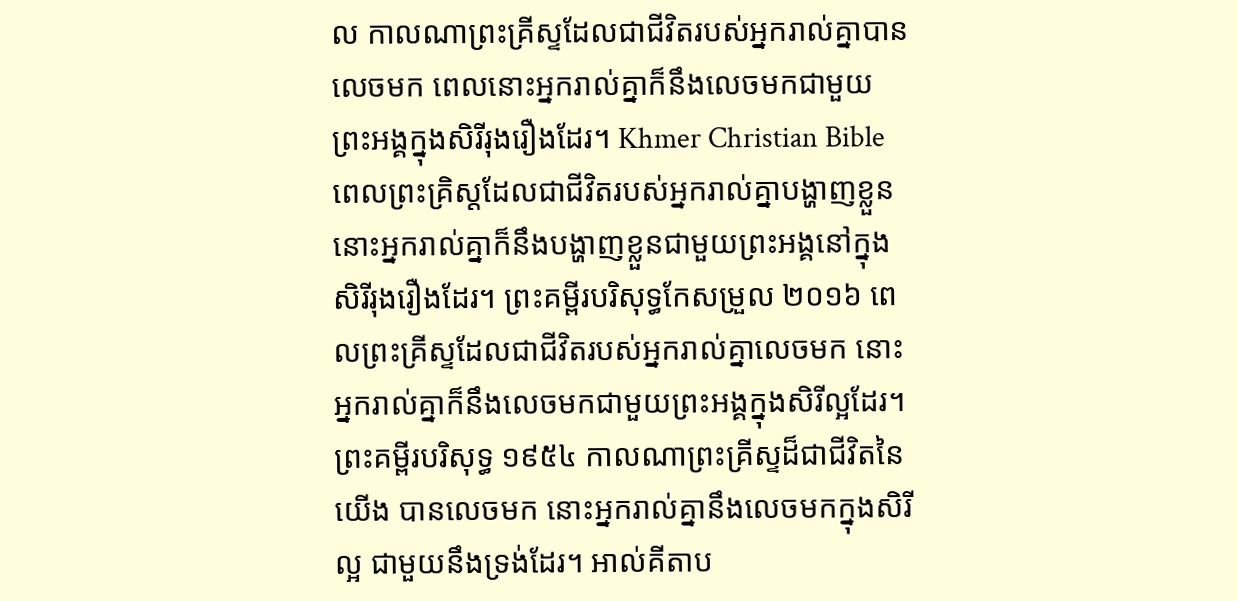ល កាលណាព្រះគ្រីស្ទដែលជាជីវិតរបស់អ្នករាល់គ្នាបានលេចមក ពេលនោះអ្នករាល់គ្នាក៏នឹងលេចមកជាមួយព្រះអង្គក្នុងសិរីរុងរឿងដែរ។ Khmer Christian Bible ពេលព្រះគ្រិស្ដដែលជាជីវិតរបស់អ្នករាល់គ្នាបង្ហាញខ្លួន នោះអ្នករាល់គ្នាក៏នឹងបង្ហាញខ្លួនជាមួយព្រះអង្គនៅក្នុងសិរីរុងរឿងដែរ។ ព្រះគម្ពីរបរិសុទ្ធកែសម្រួល ២០១៦ ពេលព្រះគ្រីស្ទដែលជាជីវិតរបស់អ្នករាល់គ្នាលេចមក នោះអ្នករាល់គ្នាក៏នឹងលេចមកជាមួយព្រះអង្គក្នុងសិរីល្អដែរ។ ព្រះគម្ពីរបរិសុទ្ធ ១៩៥៤ កាលណាព្រះគ្រីស្ទដ៏ជាជីវិតនៃយើង បានលេចមក នោះអ្នករាល់គ្នានឹងលេចមកក្នុងសិរីល្អ ជាមួយនឹងទ្រង់ដែរ។ អាល់គីតាប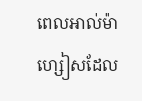ពេលអាល់ម៉ាហ្សៀសដែល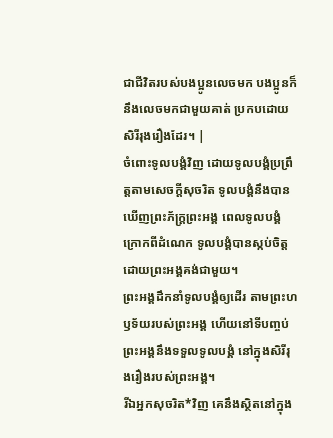ជាជីវិតរបស់បងប្អូនលេចមក បងប្អូនក៏នឹងលេចមកជាមួយគាត់ ប្រកបដោយសិរីរុងរឿងដែរ។ |
ចំពោះទូលបង្គំវិញ ដោយទូលបង្គំប្រព្រឹត្តតាមសេចក្ដីសុចរិត ទូលបង្គំនឹងបានឃើញព្រះភ័ក្ត្រព្រះអង្គ ពេលទូលបង្គំក្រោកពីដំណេក ទូលបង្គំបានស្កប់ចិត្ត ដោយព្រះអង្គគង់ជាមួយ។
ព្រះអង្គដឹកនាំទូលបង្គំឲ្យដើរ តាមព្រះហឫទ័យរបស់ព្រះអង្គ ហើយនៅទីបញ្ចប់ ព្រះអង្គនឹងទទួលទូលបង្គំ នៅក្នុងសិរីរុងរឿងរបស់ព្រះអង្គ។
រីឯអ្នកសុចរិត*វិញ គេនឹងស្ថិតនៅក្នុង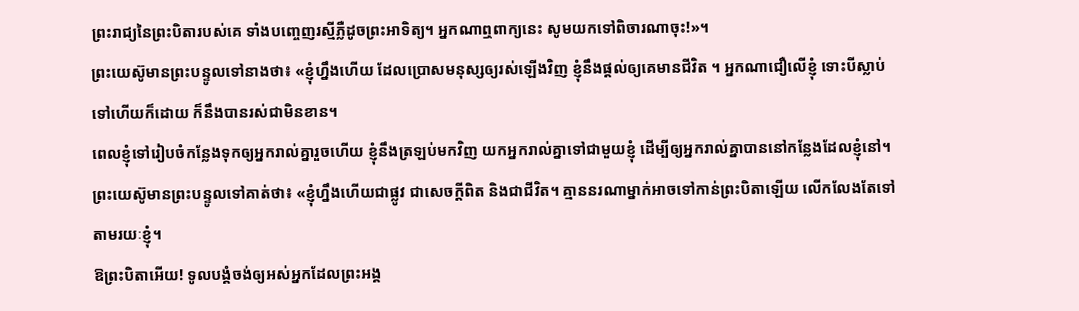ព្រះរាជ្យនៃព្រះបិតារបស់គេ ទាំងបញ្ចេញរស្មីភ្លឺដូចព្រះអាទិត្យ។ អ្នកណាឮពាក្យនេះ សូមយកទៅពិចារណាចុះ!»។
ព្រះយេស៊ូមានព្រះបន្ទូលទៅនាងថា៖ «ខ្ញុំហ្នឹងហើយ ដែលប្រោសមនុស្សឲ្យរស់ឡើងវិញ ខ្ញុំនឹងផ្ដល់ឲ្យគេមានជីវិត ។ អ្នកណាជឿលើខ្ញុំ ទោះបីស្លាប់ទៅហើយក៏ដោយ ក៏នឹងបានរស់ជាមិនខាន។
ពេលខ្ញុំទៅរៀបចំកន្លែងទុកឲ្យអ្នករាល់គ្នារួចហើយ ខ្ញុំនឹងត្រឡប់មកវិញ យកអ្នករាល់គ្នាទៅជាមួយខ្ញុំ ដើម្បីឲ្យអ្នករាល់គ្នាបាននៅកន្លែងដែលខ្ញុំនៅ។
ព្រះយេស៊ូមានព្រះបន្ទូលទៅគាត់ថា៖ «ខ្ញុំហ្នឹងហើយជាផ្លូវ ជាសេចក្ដីពិត និងជាជីវិត។ គ្មាននរណាម្នាក់អាចទៅកាន់ព្រះបិតាឡើយ លើកលែងតែទៅតាមរយៈខ្ញុំ។
ឱព្រះបិតាអើយ! ទូលបង្គំចង់ឲ្យអស់អ្នកដែលព្រះអង្គ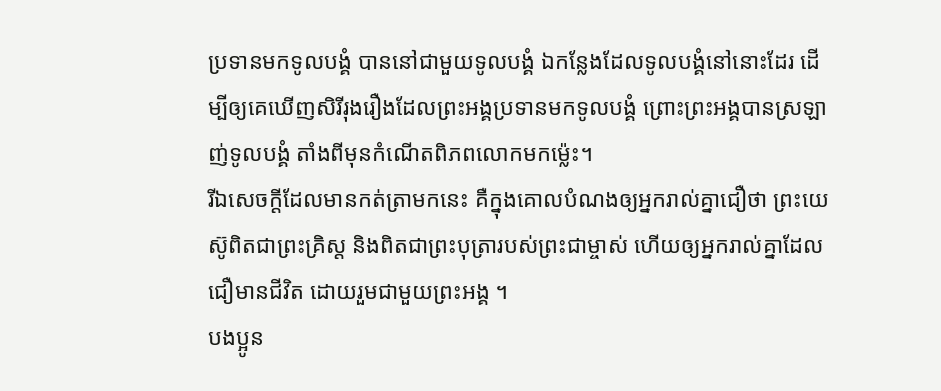ប្រទានមកទូលបង្គំ បាននៅជាមួយទូលបង្គំ ឯកន្លែងដែលទូលបង្គំនៅនោះដែរ ដើម្បីឲ្យគេឃើញសិរីរុងរឿងដែលព្រះអង្គប្រទានមកទូលបង្គំ ព្រោះព្រះអង្គបានស្រឡាញ់ទូលបង្គំ តាំងពីមុនកំណើតពិភពលោកមកម៉្លេះ។
រីឯសេចក្ដីដែលមានកត់ត្រាមកនេះ គឺក្នុងគោលបំណងឲ្យអ្នករាល់គ្នាជឿថា ព្រះយេស៊ូពិតជាព្រះគ្រិស្ត និងពិតជាព្រះបុត្រារបស់ព្រះជាម្ចាស់ ហើយឲ្យអ្នករាល់គ្នាដែលជឿមានជីវិត ដោយរួមជាមួយព្រះអង្គ ។
បងប្អូន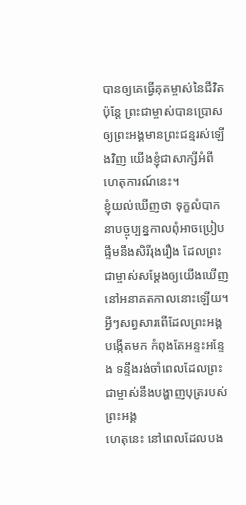បានឲ្យគេធ្វើគុតម្ចាស់នៃជីវិត ប៉ុន្តែ ព្រះជាម្ចាស់បានប្រោសឲ្យព្រះអង្គមានព្រះជន្មរស់ឡើងវិញ យើងខ្ញុំជាសាក្សីអំពីហេតុការណ៍នេះ។
ខ្ញុំយល់ឃើញថា ទុក្ខលំបាកនាបច្ចុប្បន្នកាលពុំអាចប្រៀបផ្ទឹមនឹងសិរីរុងរឿង ដែលព្រះជាម្ចាស់សម្តែងឲ្យយើងឃើញ នៅអនាគតកាលនោះឡើយ។
អ្វីៗសព្វសារពើដែលព្រះអង្គបង្កើតមក កំពុងតែអន្ទះអន្ទែង ទន្ទឹងរង់ចាំពេលដែលព្រះជាម្ចាស់នឹងបង្ហាញបុត្ររបស់ព្រះអង្គ
ហេតុនេះ នៅពេលដែលបង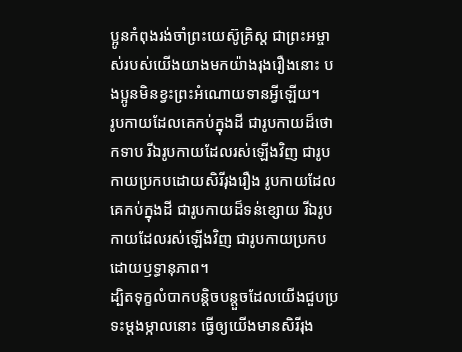ប្អូនកំពុងរង់ចាំព្រះយេស៊ូគ្រិស្ត ជាព្រះអម្ចាស់របស់យើងយាងមកយ៉ាងរុងរឿងនោះ បងប្អូនមិនខ្វះព្រះអំណោយទានអ្វីឡើយ។
រូបកាយដែលគេកប់ក្នុងដី ជារូបកាយដ៏ថោកទាប រីឯរូបកាយដែលរស់ឡើងវិញ ជារូបកាយប្រកបដោយសិរីរុងរឿង រូបកាយដែលគេកប់ក្នុងដី ជារូបកាយដ៏ទន់ខ្សោយ រីឯរូបកាយដែលរស់ឡើងវិញ ជារូបកាយប្រកបដោយឫទ្ធានុភាព។
ដ្បិតទុក្ខលំបាកបន្តិចបន្តួចដែលយើងជួបប្រទះម្ដងម្កាលនោះ ធ្វើឲ្យយើងមានសិរីរុង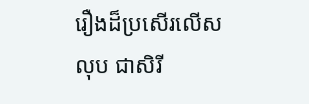រឿងដ៏ប្រសើរលើសលុប ជាសិរី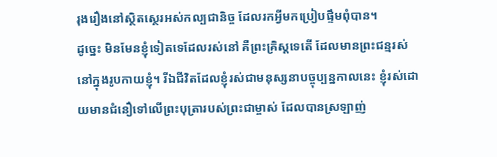រុងរឿងនៅស្ថិតស្ថេរអស់កល្បជានិច្ច ដែលរកអ្វីមកប្រៀបផ្ទឹមពុំបាន។
ដូច្នេះ មិនមែនខ្ញុំទៀតទេដែលរស់នៅ គឺព្រះគ្រិស្តទេតើ ដែលមានព្រះជន្មរស់នៅក្នុងរូបកាយខ្ញុំ។ រីឯជីវិតដែលខ្ញុំរស់ជាមនុស្សនាបច្ចុប្បន្នកាលនេះ ខ្ញុំរស់ដោយមានជំនឿទៅលើព្រះបុត្រារបស់ព្រះជាម្ចាស់ ដែលបានស្រឡាញ់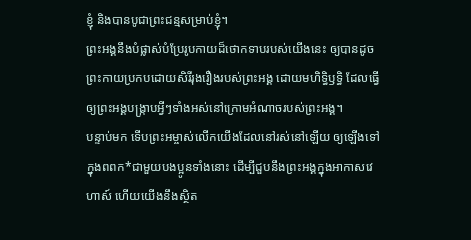ខ្ញុំ និងបានបូជាព្រះជន្មសម្រាប់ខ្ញុំ។
ព្រះអង្គនឹងបំផ្លាស់បំប្រែរូបកាយដ៏ថោកទាបរបស់យើងនេះ ឲ្យបានដូចព្រះកាយប្រកបដោយសិរីរុងរឿងរបស់ព្រះអង្គ ដោយមហិទ្ធិឫទ្ធិ ដែលធ្វើឲ្យព្រះអង្គបង្ក្រាបអ្វីៗទាំងអស់នៅក្រោមអំណាចរបស់ព្រះអង្គ។
បន្ទាប់មក ទើបព្រះអម្ចាស់លើកយើងដែលនៅរស់នៅឡើយ ឲ្យឡើងទៅក្នុងពពក*ជាមួយបងប្អូនទាំងនោះ ដើម្បីជួបនឹងព្រះអង្គក្នុងអាកាសវេហាស៍ ហើយយើងនឹងស្ថិត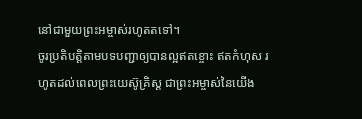នៅជាមួយព្រះអម្ចាស់រហូតតទៅ។
ចូរប្រតិបត្តិតាមបទបញ្ជាឲ្យបានល្អឥតខ្ចោះ ឥតកំហុស រហូតដល់ពេលព្រះយេស៊ូគ្រិស្ត ជាព្រះអម្ចាស់នៃយើង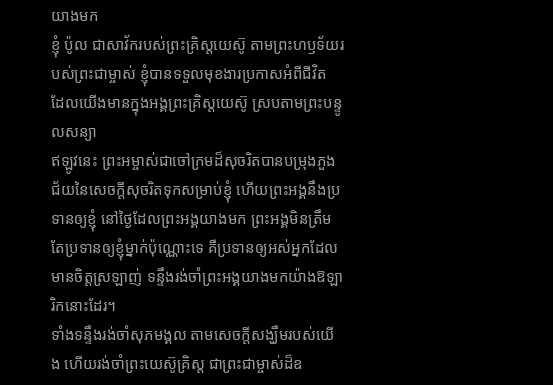យាងមក
ខ្ញុំ ប៉ូល ជាសាវ័ករបស់ព្រះគ្រិស្តយេស៊ូ តាមព្រះហឫទ័យរបស់ព្រះជាម្ចាស់ ខ្ញុំបានទទួលមុខងារប្រកាសអំពីជីវិត ដែលយើងមានក្នុងអង្គព្រះគ្រិស្តយេស៊ូ ស្របតាមព្រះបន្ទូលសន្យា
ឥឡូវនេះ ព្រះអម្ចាស់ជាចៅក្រមដ៏សុចរិតបានបម្រុងភួងជ័យនៃសេចក្ដីសុចរិតទុកសម្រាប់ខ្ញុំ ហើយព្រះអង្គនឹងប្រទានឲ្យខ្ញុំ នៅថ្ងៃដែលព្រះអង្គយាងមក ព្រះអង្គមិនត្រឹមតែប្រទានឲ្យខ្ញុំម្នាក់ប៉ុណ្ណោះទេ គឺប្រទានឲ្យអស់អ្នកដែលមានចិត្តស្រឡាញ់ ទន្ទឹងរង់ចាំព្រះអង្គយាងមកយ៉ាងឱឡារិកនោះដែរ។
ទាំងទន្ទឹងរង់ចាំសុភមង្គល តាមសេចក្ដីសង្ឃឹមរបស់យើង ហើយរង់ចាំព្រះយេស៊ូគ្រិស្ត ជាព្រះជាម្ចាស់ដ៏ឧ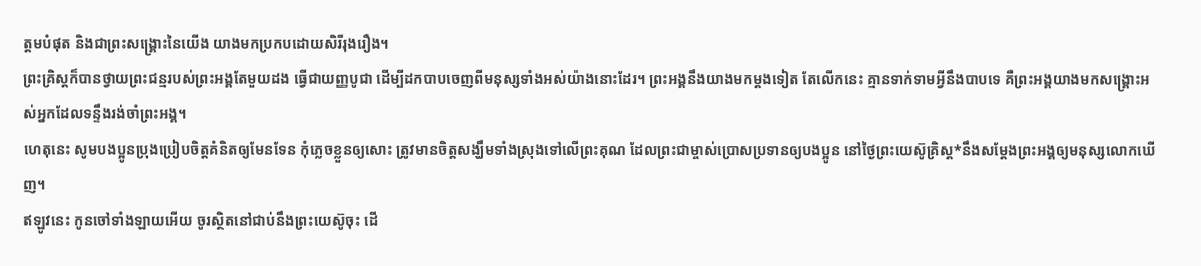ត្ដមបំផុត និងជាព្រះសង្គ្រោះនៃយើង យាងមកប្រកបដោយសិរីរុងរឿង។
ព្រះគ្រិស្តក៏បានថ្វាយព្រះជន្មរបស់ព្រះអង្គតែមួយដង ធ្វើជាយញ្ញបូជា ដើម្បីដកបាបចេញពីមនុស្សទាំងអស់យ៉ាងនោះដែរ។ ព្រះអង្គនឹងយាងមកម្ដងទៀត តែលើកនេះ គ្មានទាក់ទាមអ្វីនឹងបាបទេ គឺព្រះអង្គយាងមកសង្គ្រោះអស់អ្នកដែលទន្ទឹងរង់ចាំព្រះអង្គ។
ហេតុនេះ សូមបងប្អូនប្រុងប្រៀបចិត្តគំនិតឲ្យមែនទែន កុំភ្លេចខ្លួនឲ្យសោះ ត្រូវមានចិត្តសង្ឃឹមទាំងស្រុងទៅលើព្រះគុណ ដែលព្រះជាម្ចាស់ប្រោសប្រទានឲ្យបងប្អូន នៅថ្ងៃព្រះយេស៊ូគ្រិស្ត*នឹងសម្តែងព្រះអង្គឲ្យមនុស្សលោកឃើញ។
ឥឡូវនេះ កូនចៅទាំងឡាយអើយ ចូរស្ថិតនៅជាប់នឹងព្រះយេស៊ូចុះ ដើ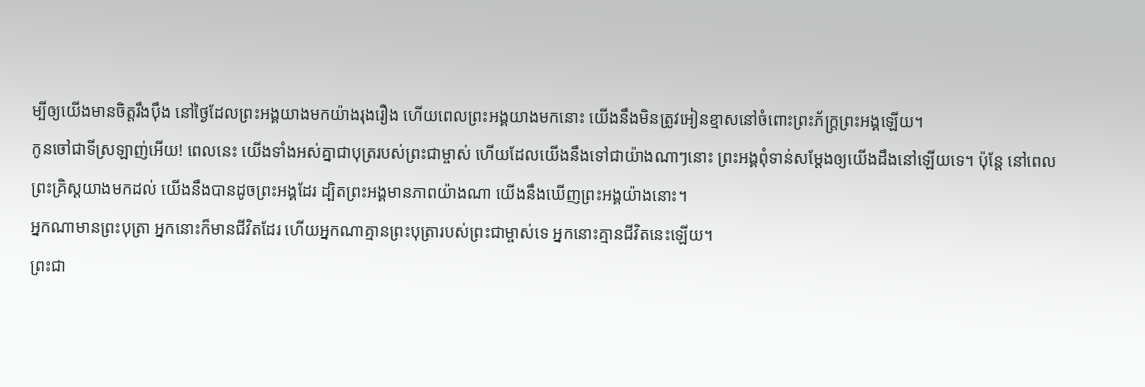ម្បីឲ្យយើងមានចិត្តរឹងប៉ឹង នៅថ្ងៃដែលព្រះអង្គយាងមកយ៉ាងរុងរឿង ហើយពេលព្រះអង្គយាងមកនោះ យើងនឹងមិនត្រូវអៀនខ្មាសនៅចំពោះព្រះភ័ក្ត្រព្រះអង្គឡើយ។
កូនចៅជាទីស្រឡាញ់អើយ! ពេលនេះ យើងទាំងអស់គ្នាជាបុត្ររបស់ព្រះជាម្ចាស់ ហើយដែលយើងនឹងទៅជាយ៉ាងណាៗនោះ ព្រះអង្គពុំទាន់សម្តែងឲ្យយើងដឹងនៅឡើយទេ។ ប៉ុន្តែ នៅពេលព្រះគ្រិស្តយាងមកដល់ យើងនឹងបានដូចព្រះអង្គដែរ ដ្បិតព្រះអង្គមានភាពយ៉ាងណា យើងនឹងឃើញព្រះអង្គយ៉ាងនោះ។
អ្នកណាមានព្រះបុត្រា អ្នកនោះក៏មានជីវិតដែរ ហើយអ្នកណាគ្មានព្រះបុត្រារបស់ព្រះជាម្ចាស់ទេ អ្នកនោះគ្មានជីវិតនេះឡើយ។
ព្រះជា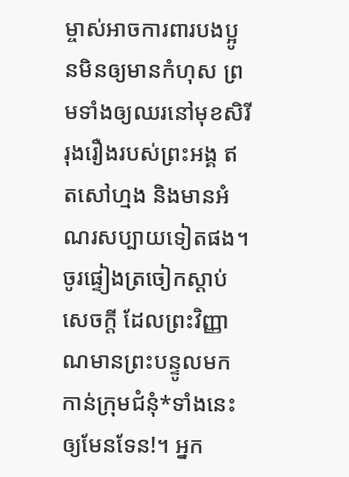ម្ចាស់អាចការពារបងប្អូនមិនឲ្យមានកំហុស ព្រមទាំងឲ្យឈរនៅមុខសិរីរុងរឿងរបស់ព្រះអង្គ ឥតសៅហ្មង និងមានអំណរសប្បាយទៀតផង។
ចូរផ្ទៀងត្រចៀកស្ដាប់សេចក្ដី ដែលព្រះវិញ្ញាណមានព្រះបន្ទូលមកកាន់ក្រុមជំនុំ*ទាំងនេះឲ្យមែនទែន!។ អ្នក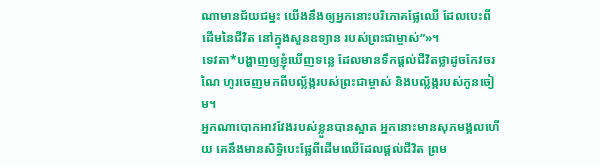ណាមានជ័យជម្នះ យើងនឹងឲ្យអ្នកនោះបរិភោគផ្លែឈើ ដែលបេះពីដើមនៃជីវិត នៅក្នុងសួនឧទ្យាន របស់ព្រះជាម្ចាស់”»។
ទេវតា*បង្ហាញឲ្យខ្ញុំឃើញទន្លេ ដែលមានទឹកផ្ដល់ជីវិតថ្លាដូចកែវចរណៃ ហូរចេញមកពីបល្ល័ង្ករបស់ព្រះជាម្ចាស់ និងបល្ល័ង្ករបស់កូនចៀម។
អ្នកណាបោកអាវវែងរបស់ខ្លួនបានស្អាត អ្នកនោះមានសុភមង្គលហើយ គេនឹងមានសិទ្ធិបេះផ្លែពីដើមឈើដែលផ្ដល់ជីវិត ព្រម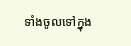ទាំងចូលទៅក្នុង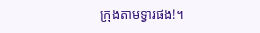ក្រុងតាមទ្វារផង!។